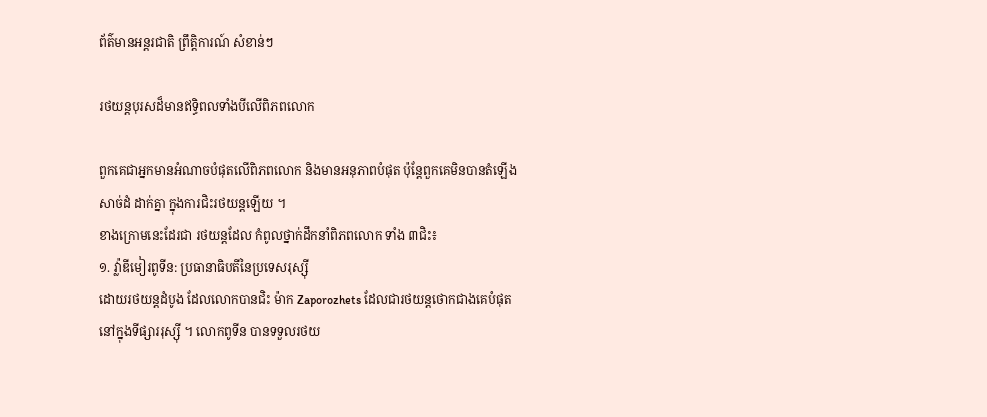ព័ត៌មានអន្តរជាតិ ព្រឹត្តិការណ៍ សំខាន់ៗ

រថយន្តបុរសដ៏មានឥទ្ធិពលទាំងបីលើពិភពលោក

ពួកគេជាអ្នកមានអំណាចបំផុតលើពិភពលោក និងមានអនុភាពបំផុត ប៉ុន្តែពួកគេមិនបានតំឡើងសាច់ដំ ដាក់គ្នា ក្នុងការជិះរថយន្តឡើយ ។
ខាងក្រោមនេះដែរជា រថយន្តដែល កំពូលថ្នាក់ដឹកនាំពិភពលោក ទាំង ៣ជិះ៖
១. វ្ល៉ាឌីមៀរពូទីន: ប្រធានាធិបតីនៃប្រទេសរុស្ស៊ី
ដោយរថយន្តដំបូង ដែលលោកបានជិះ ម៉ាក Zaporozhets ដែលជារថយន្តថោកជាងគេបំផុត នៅក្នុងទីផ្សាររុស្ស៊ី ។ លោកពូទីន បានទទួលរថយ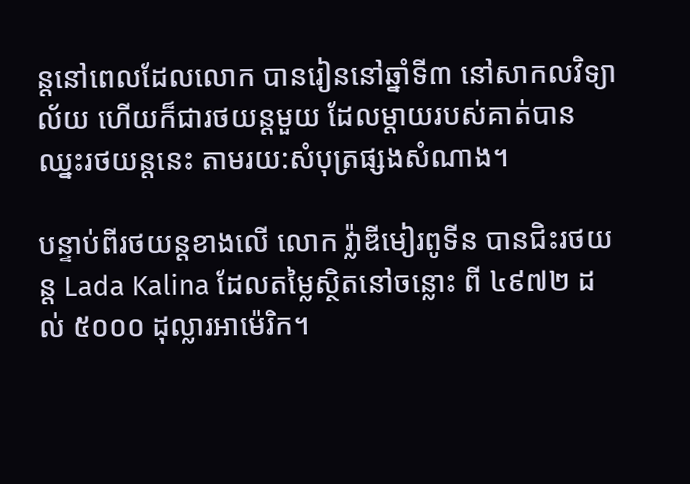ន្តនៅពេលដែលលោក បានរៀននៅឆ្នាំទី៣ នៅសាកលវិទ្យាល័យ ហើយក៏ជារថយន្តមួយ ដែលម្តាយរបស់គាត់បានឈ្នះរថយន្តនេះ តាមរយ:សំបុត្រផ្សងសំណាង។

បន្ទាប់ពីរថយន្តខាងលើ លោក វ្ល៉ាឌីមៀរពូទីន បានជិះរថយន្ត Lada Kalina ដែលតម្លៃស្ថិតនៅចន្លោះ ពី ៤៩៧២ ដល់ ៥០០០ ដុល្លារអាម៉េរិក។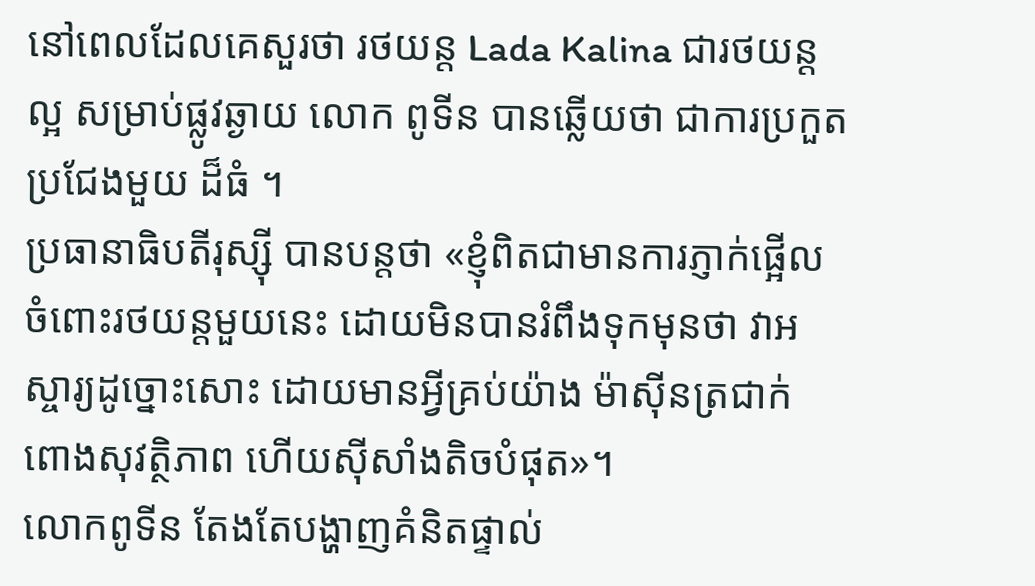នៅពេលដែលគេសួរថា រថយន្ត Lada Kalina ជារថយន្តល្អ សម្រាប់ផ្លូវឆ្ងាយ លោក ពូទីន បានឆ្លើយថា ជាការប្រកួតប្រជែងមួយ ដ៏ធំ ។
ប្រធានាធិបតីរុស្ស៊ី បានបន្តថា «ខ្ញុំពិតជាមានការភ្ញាក់ផ្អើល ចំពោះរថយន្តមួយនេះ ដោយមិនបានរំពឹងទុកមុនថា វាអស្ចារ្យដូច្នោះសោះ ដោយមានអ្វីគ្រប់យ៉ាង ម៉ាស៊ីនត្រជាក់ ពោងសុវត្ថិភាព ហើយស៊ីសាំងតិចបំផុត»។
លោកពូទីន តែងតែបង្ហាញគំនិតផ្ទាល់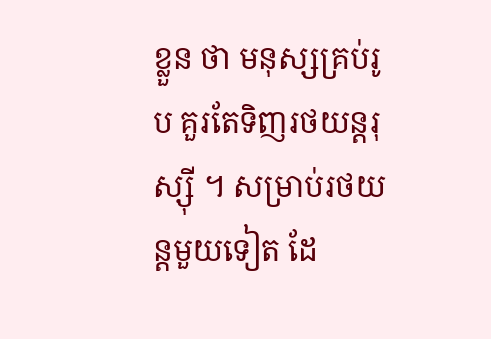ខ្លួន ថា មនុស្សគ្រប់រូប គួរតែទិញរថយន្តរុស្ស៊ី ។ សម្រាប់រថយន្តមួយទៀត ដែ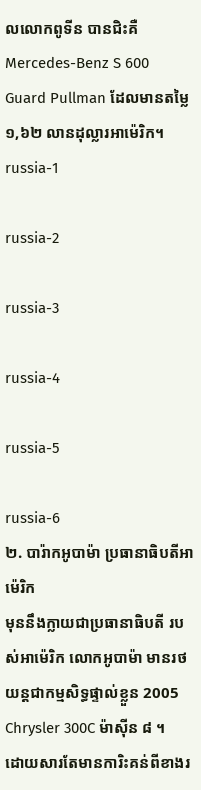លលោកពូទីន បានជិះគឺ Mercedes-Benz S 600 Guard Pullman ដែលមានតម្លៃ ១,៦២ លានដុល្លារអាម៉េរិក។
russia-1

russia-2

russia-3

russia-4

russia-5

russia-6
២. បារ៉ាកអូបាម៉ា ប្រធានាធិបតីអាម៉េរិក
មុននឹងក្លាយជាប្រធានាធិបតី របស់អាម៉េរិក លោកអូបាម៉ា មានរថយន្តជាកម្មសិទ្ធផ្ទាល់ខ្លួន 2005 Chrysler 300C ម៉ាស៊ីន ៨ ។
ដោយសារតែមានការិះគន់ពីខាងរ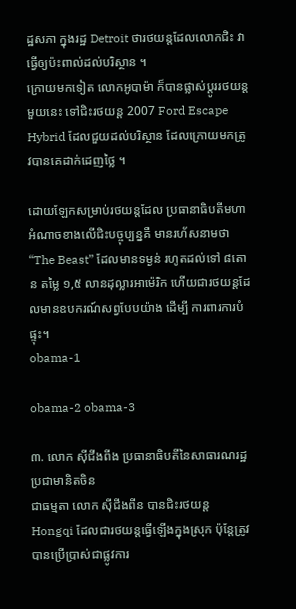ដ្ឋសភា ក្នុងរដ្ឋ Detroit ថារថយន្តដែលលោកជិះ វាធ្វើឲ្យប៉ះពាល់ដល់បរិស្ថាន ។
ក្រោយមកទៀត លោកអូបាម៉ា ក៏បានផ្លាស់ប្តូររថយន្តមួយនេះ ទៅជិះរថយន្ត 2007 Ford Escape Hybrid ដែលជួយដល់បរិស្ថាន ដែលក្រោយមកត្រូវបានគេដាក់ដេញថ្លៃ ។

ដោយឡែកសម្រាប់រថយន្តដែល ប្រធានាធិបតីមហាអំណាចខាងលើជិះបច្ចុប្បន្នគឺ មានរហ័សនាមថា “The Beast” ដែលមានទម្ងន់ រហូតដល់ទៅ ៨តោន តម្លៃ ១,៥ លានដុល្លារអាម៉េរិក ហើយជារថយន្តដែលមានឧបករណ៍សព្វបែបយ៉ាង ដើម្បី ការពារការបំផ្ទុះ។
obama-1

obama-2 obama-3

៣. លោក ស៊ីជីងពីង ប្រធានាធិបតីនៃសាធារណរដ្ឋ ប្រជាមានិតចិន
ជាធម្មតា លោក ស៊ីជីងពីន បានជិះរថយន្ត Hongqi ដែលជារថយន្តធ្វើឡើងក្នុងស្រុក ប៉ុន្តែត្រូវបានប្រើប្រាស់ជាផ្លូវការ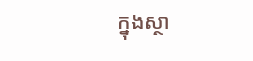ក្នុងស្ថា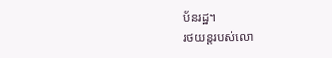ប័នរដ្ឋ។
រថយន្តរបស់លោ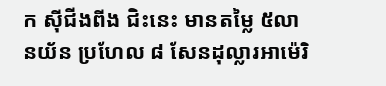ក ស៊ីជីងពីង ជិះនេះ មានតម្លៃ ៥លានយ័ន ប្រហែល ៨ សែនដុល្លារអាម៉េរិ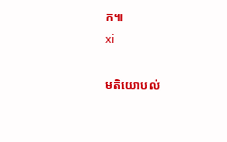ក៕
xi

មតិយោបល់